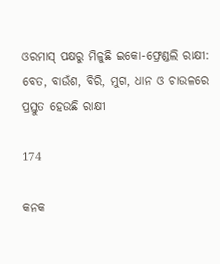ଓରମାସ୍ ପକ୍ଷରୁ ମିଳୁଛି ଇକୋ-ଫ୍ରେଣ୍ଡଲି ରାକ୍ଷୀ: ବେତ, ବାଉଁଶ, ବିରି, ମୁଗ, ଧାନ ଓ ଚାଉଳରେ ପ୍ରସ୍ତୁତ ହେଉଛି ରାକ୍ଷୀ

174

କନକ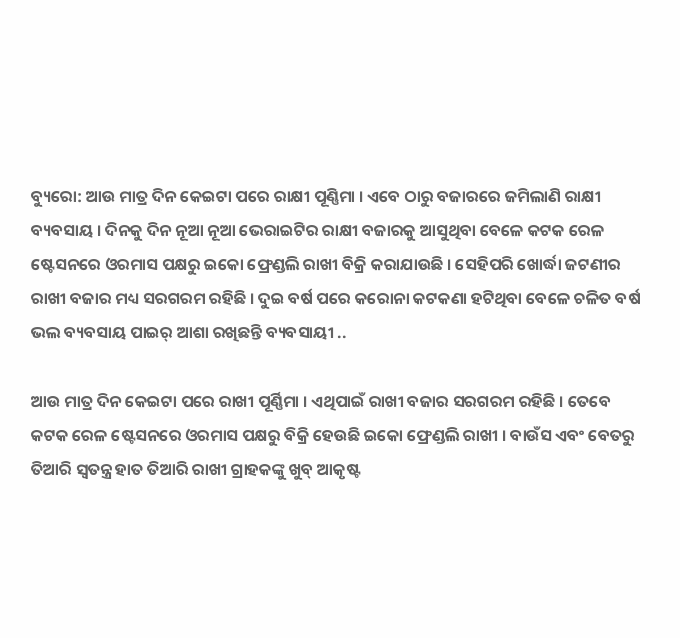ବ୍ୟୁରୋ: ଆଉ ମାତ୍ର ଦିନ କେଇଟା ପରେ ରାକ୍ଷୀ ପୂଣ୍ଣିମା । ଏବେ ଠାରୁ ବଜାରରେ ଜମିଲାଣି ରାକ୍ଷୀ ବ୍ୟବସାୟ । ଦିନକୁ ଦିନ ନୂଆ ନୂଆ ଭେରାଇଟିର ରାକ୍ଷୀ ବଜାରକୁ ଆସୁଥିବା ବେଳେ କଟକ ରେଳ ଷ୍ଟେସନରେ ଓରମାସ ପକ୍ଷରୁ ଇକୋ ଫ୍ରେଣ୍ଡଲି ରାଖୀ ବିକ୍ରି କରାଯାଉଛି । ସେହିପରି ଖୋର୍ଦ୍ଧା ଜଟଣୀର ରାଖୀ ବଜାର ମଧ୍ୟ ସରଗରମ ରହିଛି । ଦୁଇ ବର୍ଷ ପରେ କରୋନା କଟକଣା ହଟିଥିବା ବେଳେ ଚଳିତ ବର୍ଷ ଭଲ ବ୍ୟବସାୟ ପାଇର୍ ଆଶା ରଖିଛନ୍ତି ବ୍ୟବସାୟୀ ..

ଆଉ ମାତ୍ର ଦିନ କେଇଟା ପରେ ରାଖୀ ପୂର୍ଣ୍ଣିମା । ଏଥିପାଇଁ ରାଖୀ ବଜାର ସରଗରମ ରହିଛି । ତେବେ କଟକ ରେଳ ଷ୍ଟେସନରେ ଓରମାସ ପକ୍ଷରୁ ବିକ୍ରି ହେଉଛି ଇକୋ ଫ୍ରେଣ୍ଡଲି ରାଖୀ । ବାଉଁସ ଏବଂ ବେତରୁ ତିଆରି ସ୍ୱତନ୍ତ୍ର ହାତ ତିଆରି ରାଖୀ ଗ୍ରାହକଙ୍କୁ ଖୁବ୍ ଆକୃଷ୍ଟ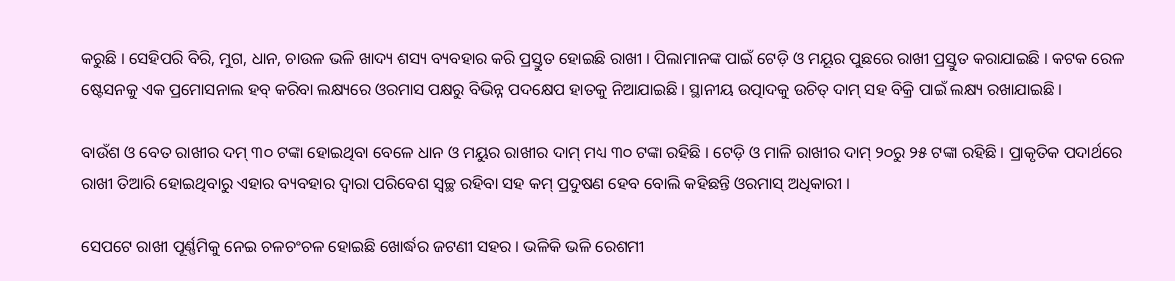କରୁଛି । ସେହିପରି ବିରି, ମୁଗ, ଧାନ, ଚାଉଳ ଭଳି ଖାଦ୍ୟ ଶସ୍ୟ ବ୍ୟବହାର କରି ପ୍ରସ୍ତୁତ ହୋଇଛି ରାଖୀ । ପିଲାମାନଙ୍କ ପାଇଁ ଟେଡ଼ି ଓ ମୟୂର ପୁଛରେ ରାଖୀ ପ୍ରସ୍ତୁତ କରାଯାଇଛି । କଟକ ରେଳ ଷ୍ଟେସନକୁ ଏକ ପ୍ରମୋସନାଲ ହବ୍ କରିବା ଲକ୍ଷ୍ୟରେ ଓରମାସ ପକ୍ଷରୁ ବିଭିନ୍ନ ପଦକ୍ଷେପ ହାତକୁ ନିଆଯାଇଛି । ସ୍ଥାନୀୟ ଉତ୍ପାଦକୁ ଉଚିତ୍ ଦାମ୍ ସହ ବିକ୍ରି ପାଇଁ ଲକ୍ଷ୍ୟ ରଖାଯାଇଛି ।

ବାଉଁଶ ଓ ବେତ ରାଖୀର ଦମ୍ ୩୦ ଟଙ୍କା ହୋଇଥିବା ବେଳେ ଧାନ ଓ ମୟୁର ରାଖୀର ଦାମ୍ ମଧ୍ୟ ୩୦ ଟଙ୍କା ରହିଛି । ଟେଡ଼ି ଓ ମାଳି ରାଖୀର ଦାମ୍ ୨୦ରୁ ୨୫ ଟଙ୍କା ରହିଛି । ପ୍ରାକୃତିକ ପଦାର୍ଥରେ ରାଖୀ ତିଆରି ହୋଇଥିବାରୁ ଏହାର ବ୍ୟବହାର ଦ୍ୱାରା ପରିବେଶ ସ୍ୱଚ୍ଛ ରହିବା ସହ କମ୍ ପ୍ରଦୁଷଣ ହେବ ବୋଲି କହିଛନ୍ତି ଓରମାସ୍ ଅଧିକାରୀ ।

ସେପଟେ ରାଖୀ ପୂର୍ଣ୍ଣମିକୁ ନେଇ ଚଳଚଂଚଳ ହୋଇଛି ଖୋର୍ଦ୍ଧର ଜଟଣୀ ସହର । ଭଳିକି ଭଳି ରେଶମୀ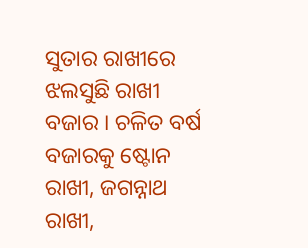ସୁତାର ରାଖୀରେ ଝଲସୁଛି ରାଖୀ ବଜାର । ଚଳିତ ବର୍ଷ ବଜାରକୁ ଷ୍ଟୋନ ରାଖୀ, ଜଗନ୍ନାଥ ରାଖୀ,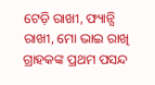ଟେଡ଼ି ରାଖୀ, ଫ୍ୟାନ୍ସି ରାଖୀ, ମୋ ଭାଇ ରାଖି ଗ୍ରାହକଙ୍କ ପ୍ରଥମ ପସନ୍ଦ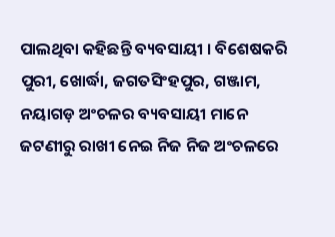ପାଲଥିବା କହିଛନ୍ତି ବ୍ୟବସାୟୀ । ବିଶେଷକରି ପୁରୀ, ଖୋର୍ଦ୍ଧା, ଜଗତସିଂହପୁର, ଗଞ୍ଜାମ, ନୟାଗଡ଼ ଅଂଚଳର ବ୍ୟବସାୟୀ ମାନେ ଜଟଣୀରୁ ରାଖୀ ନେଇ ନିଜ ନିଜ ଅଂଚଳରେ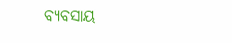ବ୍ୟବସାୟ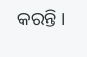କରନ୍ତି ।